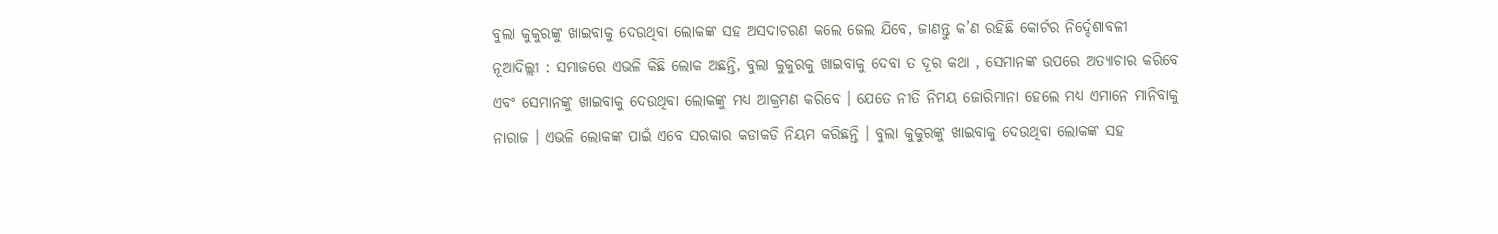ବୁଲା କୁକୁରଙ୍କୁ ଖାଇବାକୁ ଦେଉଥିବା ଲୋକଙ୍କ ସହ ଅସଦାଚରଣ କଲେ ଜେଲ ଯିବେ, ଜାଣନ୍ତୁ କ’ଣ ରହିଛି କୋର୍ଟର ନିର୍ଦ୍ଦେଶାବଳୀ
ନୂଆଦିଲ୍ଲୀ : ସମାଜରେ ଏଭଳି କିଛି ଲୋକ ଅଛନ୍ତି, ବୁଲା କୁକୁରକୁ ଖାଇବାକୁ ଦେବା ତ ଦୂର କଥା , ସେମାନଙ୍କ ଉପରେ ଅତ୍ୟାଚାର କରିବେ ଏବଂ ସେମାନଙ୍କୁ ଖାଇବାକୁ ଦେଉଥିବା ଲୋକଙ୍କୁ ମଧ୍ୟ ଆକ୍ରମଣ କରିବେ । ଯେତେ ନୀତି ନିମୟ ଜୋରିମାନା ହେଲେ ମଧ୍ୟ ଏମାନେ ମାନିବାକୁ ନାରାଜ । ଏଭଳି ଲୋକଙ୍କ ପାଇଁ ଏବେ ସରକାର କଡାକଡି ନିୟମ କରିଛନ୍ତି । ବୁଲା କୁକୁରଙ୍କୁ ଖାଇବାକୁ ଦେଉଥିବା ଲୋକଙ୍କ ସହ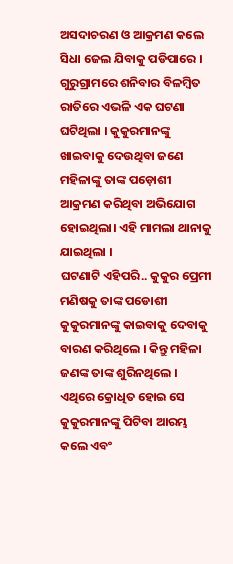ଅସଦାଚରଣ ଓ ଆକ୍ରମଣ କଲେ ସିଧା ଜେଲ ଯିବାକୁ ପଡିପାରେ ।
ଗୁରୁଗ୍ରାମରେ ଶନିବାର ବିଳମ୍ବିତ ରାତିରେ ଏଭଳି ଏକ ଘଟଣା ଘଟିଥିଲା । କୁକୁରମାନଙ୍କୁ ଖାଇବାକୁ ଦେଉଥିବା ଜଣେ ମହିଳାଙ୍କୁ ତାଙ୍କ ପଡ଼ୋଶୀ ଆକ୍ରମଣ କରିଥିବା ଅଭିଯୋଗ ହୋଇଥିଲା। ଏହି ମାମଲା ଥାନାକୁ ଯାଇଥିଲା ।
ଘଟଣାଟି ଏହିପରି.. କୁକୁର ପ୍ରେମୀ ମଣିଷକୁ ତାଙ୍କ ପଡୋଶୀ କୁକୁରମାନଙ୍କୁ କାଇବାକୁ ଦେବାକୁ ବାରଣ କରିଥିଲେ । କିନ୍ତୁ ମହିଳା ଜଣଙ୍କ ତାଙ୍କ ଶୁରିନଥିଲେ । ଏଥିରେ କ୍ରୋଧିତ ହୋଇ ସେ କୁକୁରମାନଙ୍କୁ ପିଟିବା ଆରମ୍ଭ କଲେ ଏବଂ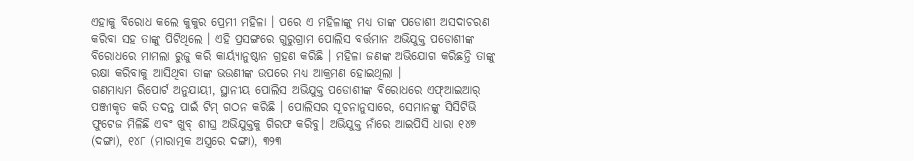ଏହାକୁ ବିରୋଧ କଲେ କୁକୁର ପ୍ରେମୀ ମହିଳା । ପରେ ଏ ମହିଳାଙ୍କୁ ମଧ୍ୟ ତାଙ୍କ ପଡୋଶୀ ଅସଦାଚରଣ କରିବା ସହ ତାଙ୍କୁ ପିଟିଥିଲେ । ଏହି ପ୍ରସଙ୍ଗରେ ଗୁରୁଗ୍ରାମ ପୋଲିସ ବର୍ତ୍ତମାନ ଅଭିଯୁକ୍ତ ପଡୋଶୀଙ୍କ ବିରୋଧରେ ମାମଲା ରୁଜୁ କରି କାର୍ୟ୍ୟାନୁଷ୍ଠାନ ଗ୍ରହଣ କରିଛି । ମହିଳା ଜଣଙ୍କ ଅଭିଯୋଗ କରିଛନ୍ତି ତାଙ୍କୁ ରକ୍ଷା କରିବାକୁ ଆସିଥିବା ତାଙ୍କ ଭଉଣୀଙ୍କ ଉପରେ ମଧ୍ୟ ଆକ୍ରମଣ ହୋଇଥିଲା ।
ଗଣମାଧ୍ୟମ ରିପୋର୍ଟ ଅନୁଯାୟୀ, ସ୍ଥାନୀୟ ପୋଲିସ ଅଭିଯୁକ୍ତ ପଡୋଶୀଙ୍କ ବିରୋଧରେ ଏଫ୍ଆଇଆର୍ ପଞ୍ଜୀକୃତ କରି ତଦନ୍ତ ପାଇଁ ଟିମ୍ ଗଠନ କରିଛି । ପୋଲିସର ସୂଚନାନୁସାରେ, ସେମାନଙ୍କୁ ସିସିଟିଭି ଫୁଟେଜ ମିଳିଛି ଏବଂ ଖୁବ୍ ଶୀଘ୍ର ଅଭିଯୁକ୍ତକୁ ଗିରଫ କରିବୁ। ଅଭିଯୁକ୍ତ ନାଁରେ ଆଇପିସି ଧାରା ୧୪୭ (ଦଙ୍ଗା), ୧୪୮ (ମାରାତ୍ମକ ଅସ୍ତ୍ରରେ ଦଙ୍ଗା), ୩୨୩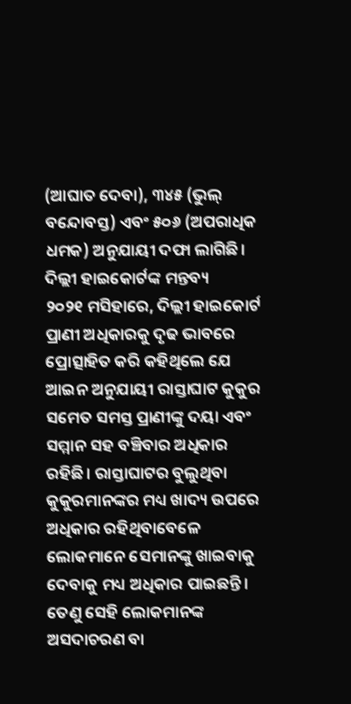(ଆଘାତ ଦେବା), ୩୪୫ (ଭୁଲ୍ ବନ୍ଦୋବସ୍ତ) ଏବଂ ୫୦୬ (ଅପରାଧିକ ଧମକ) ଅନୁଯାୟୀ ଦଫା ଲାଗିଛି।
ଦିଲ୍ଲୀ ହାଇକୋର୍ଟଙ୍କ ମନ୍ତବ୍ୟ
୨୦୨୧ ମସିହାରେ, ଦିଲ୍ଲୀ ହାଇକୋର୍ଟ ପ୍ରାଣୀ ଅଧିକାରକୁ ଦୃଢ ଭାବରେ ପ୍ରୋତ୍ସାହିତ କରି କହିଥିଲେ ଯେ ଆଇନ ଅନୁଯାୟୀ ରାସ୍ତାଘାଟ କୁକୁର ସମେତ ସମସ୍ତ ପ୍ରାଣୀଙ୍କୁ ଦୟା ଏବଂ ସମ୍ମାନ ସହ ବଞ୍ଚିବାର ଅଧିକାର ରହିଛି। ରାସ୍ତାଘାଟର ବୁଲୁଥିବା କୁକୁରମାନଙ୍କର ମଧ୍ୟ ଖାଦ୍ୟ ଉପରେ ଅଧିକାର ରହିଥିବାବେଳେ ଲୋକମାନେ ସେମାନଙ୍କୁ ଖାଇବାକୁ ଦେବାକୁ ମଧ୍ୟ ଅଧିକାର ପାଇଛନ୍ତି। ତେଣୁ ସେହି ଲୋକମାନଙ୍କ ଅସଦାଚରଣ ବା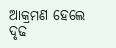ଆକ୍ରମଣ ହେଲେ ଦୃଢ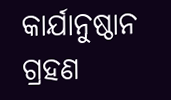କାର୍ଯାନୁଷ୍ଠାନ ଗ୍ରହଣ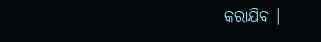କରାଯିବ ।